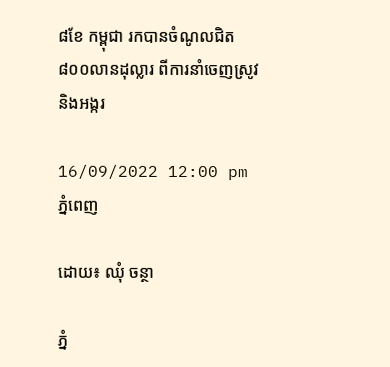៨ខែ កម្ពុជា រកបានចំណូលជិត៨០០លានដុល្លារ ពីការនាំចេញស្រូវ និងអង្ករ

16/09/2022 12:00 pm ភ្នំពេញ

ដោយ៖ ឈុំ ចន្ថា

ភ្នំ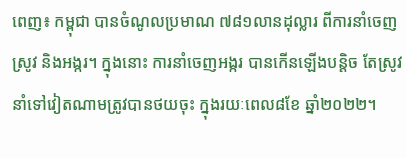ពេញ៖ កម្ពុជា បានចំណូលប្រមាណ ៧៨១លានដុល្លារ ពីការនាំចេញស្រូវ និងអង្ករ។ ក្នុងនោះ ការនាំចេញអង្ករ បានកើនឡើងបន្តិច តែស្រូវនាំទៅវៀតណាមត្រូវបានថយចុះ ក្នុងរយៈពេល៨ខែ ឆ្នាំ២០២២។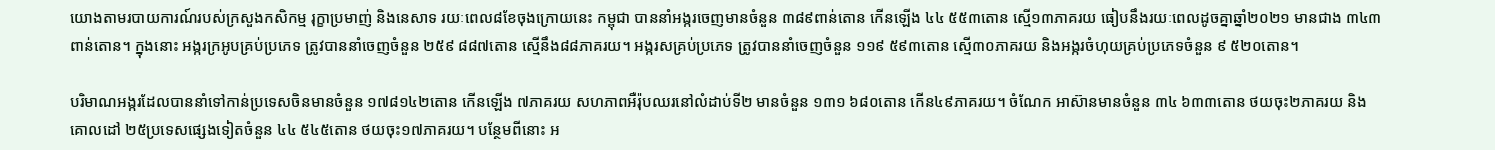យោងតាមរបាយការណ៍របស់ក្រសួងកសិកម្ម រុក្ខាប្រមាញ់ និងនេសាទ រយៈពេល៨ខែចុងក្រោយនេះ កម្ពុជា បាននាំអង្ករចេញមានចំនួន ៣៨៩ពាន់តោន កើនឡើង ៤៤ ៥៥៣តោន ស្មើ១៣ភាគរយ ធៀបនឹងរយៈពេលដូចគ្នាឆ្នាំ២០២១ មានជាង ៣៤៣ពាន់តោន។ ក្នុងនោះ អង្ករក្រអូបគ្រប់ប្រភេទ ត្រូវបាននាំចេញចំនួន ២៥៩ ៨៨៧តោន ស្មើនឹង៨៨ភាគរយ។ អង្ករសគ្រប់ប្រភេទ ត្រូវបាននាំចេញចំនួន ១១៩ ៥៩៣តោន ស្មើ៣០ភាគរយ និងអង្ករចំហុយគ្រប់ប្រភេទចំនួន ៩ ៥២០តោន។

បរិមាណអង្ករដែលបាននាំទៅកាន់ប្រទេសចិនមានចំនួន ១៧៨១៤២តោន កើនឡើង ៧ភាគរយ សហភាពអឺរ៉ុបឈរនៅលំដាប់ទី២ មានចំនួន ១៣១ ៦៨០តោន កើន៤៩ភាគរយ។ ចំណែក អាស៊ានមានចំនួន ៣៤ ៦៣៣តោន ថយចុះ២ភាគរយ និងគោលដៅ ២៥ប្រទេសផ្សេងទៀតចំនួន ៤៤ ៥៤៥តោន ថយចុះ១៧ភាគរយ។ បន្ថែមពីនោះ អ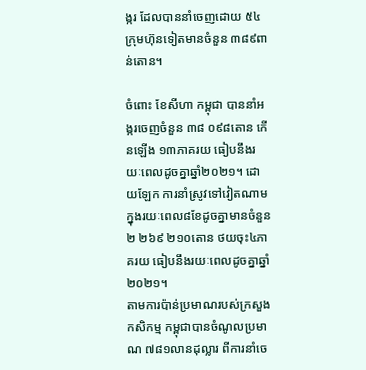ង្ករ ដែលបាននាំចេញដោយ ៥៤ក្រុមហ៊ុនទៀតមានចំនួន ៣៨៩ពាន់តោន។

ចំពោះ ខែសីហា កម្ពុជា បាននាំអង្ករចេញចំនួន ៣៨ ០៩៨តោន កើនឡើង ១៣ភាគរយ ធៀបនឹងរយៈពេលដូចគ្នាឆ្នាំ២០២១។ ដោយឡែក ការនាំស្រូវទៅវៀតណាម ក្នុងរយៈពេល៨ខែដូចគ្នាមានចំនួន ២ ២៦៩ ២១០តោន ថយចុះ៤ភាគរយ ធៀបនឹងរយៈពេលដូចគ្នាឆ្នាំ២០២១។
តាមការប៉ាន់ប្រមាណរបស់ក្រសួងកសិកម្ម កម្ពុជាបានចំណូលប្រមាណ ៧៨១លានដុល្លារ ពីការនាំចេ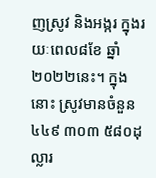ញស្រូវ និងអង្ករ ក្នុងរយៈពេល៨ខែ ឆ្នាំ២០២២នេះ។ ក្នុងនោះ ស្រូវមានចំនួន ៤៤៩ ៣០៣ ៥៨០ដុល្លារ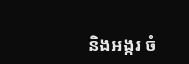និងអង្ករ ចំ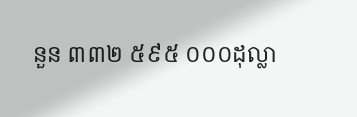នួន ៣៣២ ៥៩៥ ០០០ដុល្លា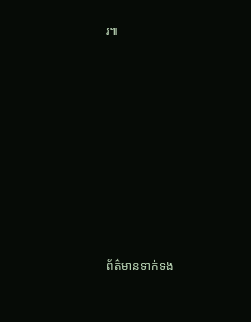រ៕









ព័ត៌មានទាក់ទង